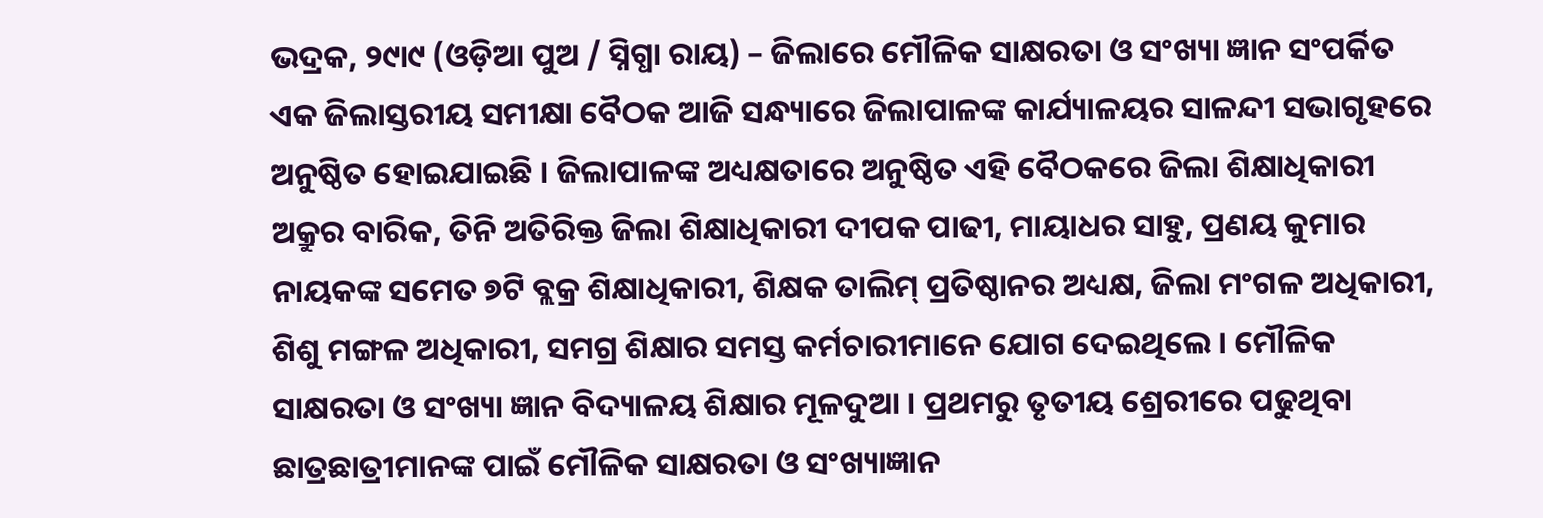ଭଦ୍ରକ, ୨୯ା୯ (ଓଡ଼ିଆ ପୁଅ / ସ୍ନିଗ୍ଧା ରାୟ) – ଜିଲାରେ ମୌଳିକ ସାକ୍ଷରତା ଓ ସଂଖ୍ୟା ଜ୍ଞାନ ସଂପର୍କିତ ଏକ ଜିଲାସ୍ତରୀୟ ସମୀକ୍ଷା ବୈଠକ ଆଜି ସନ୍ଧ୍ୟାରେ ଜିଲାପାଳଙ୍କ କାର୍ଯ୍ୟାଳୟର ସାଳନ୍ଦୀ ସଭାଗୃହରେ ଅନୁଷ୍ଠିତ ହୋଇଯାଇଛି । ଜିଲାପାଳଙ୍କ ଅଧ୍ୟକ୍ଷତାରେ ଅନୁଷ୍ଠିତ ଏହି ବୈଠକରେ ଜିଲା ଶିକ୍ଷାଧିକାରୀ ଅକ୍ରୁର ବାରିକ, ତିନି ଅତିରିକ୍ତ ଜିଲା ଶିକ୍ଷାଧିକାରୀ ଦୀପକ ପାଢୀ, ମାୟାଧର ସାହୁ, ପ୍ରଣୟ କୁମାର ନାୟକଙ୍କ ସମେତ ୭ଟି ବ୍ଲକ୍ର ଶିକ୍ଷାଧିକାରୀ, ଶିକ୍ଷକ ତାଲିମ୍ ପ୍ରତିଷ୍ଠାନର ଅଧ୍ୟକ୍ଷ, ଜିଲା ମଂଗଳ ଅଧିକାରୀ, ଶିଶୁ ମଙ୍ଗଳ ଅଧିକାରୀ, ସମଗ୍ର ଶିକ୍ଷାର ସମସ୍ତ କର୍ମଚାରୀମାନେ ଯୋଗ ଦେଇଥିଲେ । ମୌଳିକ ସାକ୍ଷରତା ଓ ସଂଖ୍ୟା ଜ୍ଞାନ ବିଦ୍ୟାଳୟ ଶିକ୍ଷାର ମୂଳଦୁଆ । ପ୍ରଥମରୁ ତୃତୀୟ ଶ୍ରେରୀରେ ପଢୁଥିବା ଛାତ୍ରଛାତ୍ରୀମାନଙ୍କ ପାଇଁ ମୌଳିକ ସାକ୍ଷରତା ଓ ସଂଖ୍ୟାଜ୍ଞାନ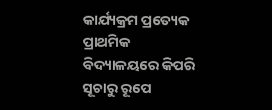କାର୍ଯ୍ୟକ୍ରମ ପ୍ରତ୍ୟେକ ପ୍ରାଥମିକ ବିଦ୍ୟାଳୟରେ କିପରି ସୂଚାରୁ ରୂପେ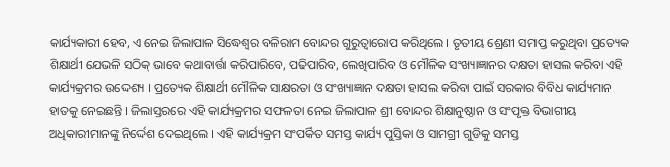କାର୍ଯ୍ୟକାରୀ ହେବ, ଏ ନେଇ ଜିଲାପାଳ ସିଦ୍ଧେଶ୍ୱର ବଳିରାମ ବୋନ୍ଦର ଗୁରୁତ୍ୱାରୋପ କରିଥିଲେ । ତୃତୀୟ ଶ୍ରେଣୀ ସମାପ୍ତ କରୁଥିବା ପ୍ରତ୍ୟେକ ଶିକ୍ଷାର୍ଥୀ ଯେଭଳି ସଠିକ୍ ଭାବେ କଥାବାର୍ତ୍ତା କରିପାରିବେ, ପଢିପାରିବ, ଲେଖିପାରିବ ଓ ମୌଳିକ ସଂଖ୍ୟାଜ୍ଞାନର ଦକ୍ଷତା ହାସଲ କରିବା ଏହି କାର୍ଯ୍ୟକ୍ରମର ଉଦ୍ଦେଶ୍ୟ । ପ୍ରତ୍ୟେକ ଶିକ୍ଷାର୍ଥୀ ମୌଳିକ ସାକ୍ଷରତା ଓ ସଂଖ୍ୟାଜ୍ଞାନ ଦକ୍ଷତା ହାସଲ କରିବା ପାଇଁ ସରକାର ବିବିଧ କାର୍ଯ୍ୟମାନ ହାତକୁ ନେଇଛନ୍ତି । ଜିଲାସ୍ତରରେ ଏହି କାର୍ଯ୍ୟକ୍ରମର ସଫଳତା ନେଇ ଜିଲାପାଳ ଶ୍ରୀ ବୋନ୍ଦର ଶିକ୍ଷାନୁଷ୍ଠାନ ଓ ସଂପୃକ୍ତ ବିଭାଗୀୟ ଅଧିକାରୀମାନଙ୍କୁ ନିର୍ଦ୍ଦେଶ ଦେଇଥିଲେ । ଏହି କାର୍ଯ୍ୟକ୍ରମ ସଂପର୍କିତ ସମସ୍ତ କାର୍ଯ୍ୟ ପୁସ୍ତିକା ଓ ସାମଗ୍ରୀ ଗୁଡିକୁ ସମସ୍ତ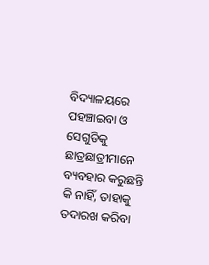ବିଦ୍ୟାଳୟରେ ପହଞ୍ଚାଇବା ଓ ସେଗୁଡିକୁ ଛାତ୍ରଛାତ୍ରୀମାନେ ବ୍ୟବହାର କରୁଛନ୍ତି କି ନାହିଁ, ତାହାକୁ ତଦାରଖ କରିବା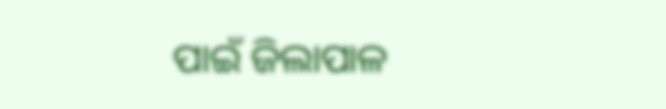ପାଇଁ ଜିଲାପାଳ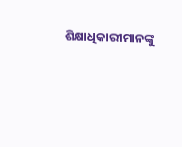ଶିକ୍ଷାଧିକାରୀମାନଙ୍କୁ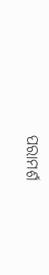ପରାମର୍ଶ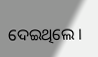ଦେଇଥିଲେ ।